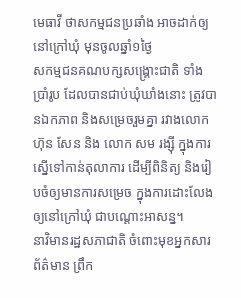មេធាវី ថាសកម្មជនប្រឆាំង អាចដាក់ឲ្យនៅក្រៅឃុំ មុនចូលឆ្នាំ១ថ្ងៃ
សកម្មជនគណបក្សសង្គ្រោះជាតិ ទាំងប្រាំរូប ដែលបានជាប់ឃុំឃាំងនោះ ត្រូវបានឯកភាព និងសម្រេចរួមគ្នា រវាងលោក ហ៊ុន សែន និង លោក សម រង្ស៊ី ក្នុងការស្នើទៅកាន់តុលាការ ដើម្បីពិនិត្យ និងរៀបចំឲ្យមានការសម្រេច ក្នុងការដោះលែងឲ្យនៅក្រៅឃុំ ជាបណ្តោះអាសន្ន។
នាវិមានរដ្ឋសភាជាតិ ចំពោះមុខអ្នកសារព័ត៌មាន ព្រឹក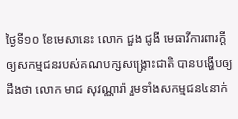ថ្ងៃទី១០ ខែមេសានេះ លោក ជួង ជូងី មេធាវីការពារក្ដី ឲ្យសកម្មជនរបស់គណបក្សសង្គ្រោះជាតិ បានបង្ហើបឲ្យដឹងថា លោក មាជ សុវណ្ណារ៉ា រួមទាំងសកម្មជន៤នាក់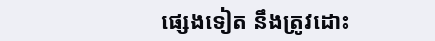ផ្សេងទៀត នឹងត្រូវដោះ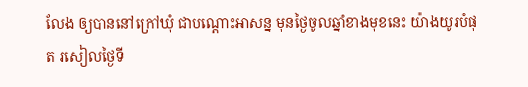លែង ឲ្យបាននៅក្រៅឃុំ ជាបណ្តោះអាសន្ន មុនថ្ងៃចូលឆ្នាំខាងមុខនេះ យ៉ាងយូរបំផុត រសៀលថ្ងៃទី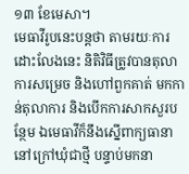១៣ ខែមេសា។
មេធាវីរូបនេះបន្តថា តាមរយៈការដោះលែងនេះ និតិវិធីត្រូវបានតុលាការសម្រេច និងហៅពួកគាត់ មកកាន់តុលាការ និងបើកការសាកសួរបន្ថែម ឯមេធាវីក៏នឹងស្នើពាក្យធានា នៅក្រៅឃុំជាថ្មី បន្ទាប់មកនា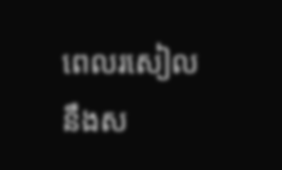ពេលរសៀល នឹងស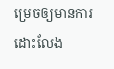ម្រេចឲ្យមានការដោះលែង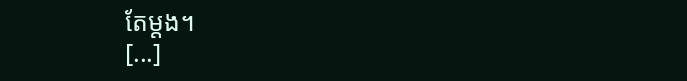តែម្តង។
[...]